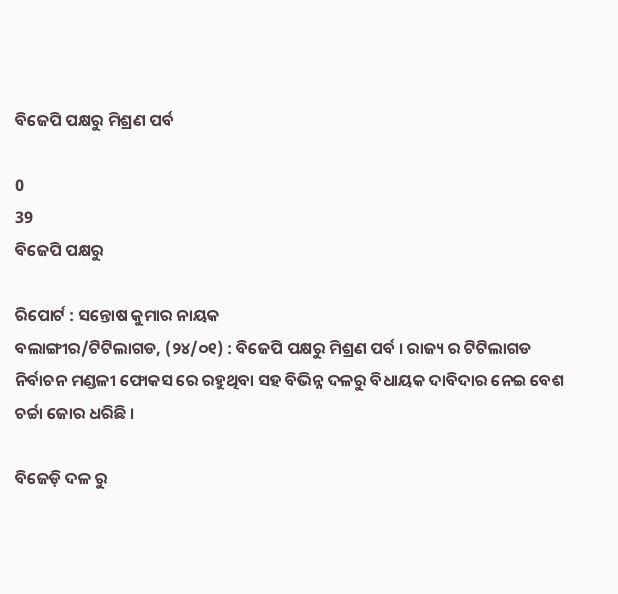ବିଜେପି ପକ୍ଷରୁ ମିଶ୍ରଣ ପର୍ବ

0
39
ବିଜେପି ପକ୍ଷରୁ

ରିପୋର୍ଟ : ସନ୍ତୋଷ କୁମାର ନାୟକ
ବଲାଙ୍ଗୀର/ଟିଟିଲାଗଡ, (୨୪/୦୧) : ବିଜେପି ପକ୍ଷରୁ ମିଶ୍ରଣ ପର୍ବ । ରାଜ୍ୟ ର ଟିଟିଲାଗଡ ନିର୍ବାଚନ ମଣ୍ଡଳୀ ଫୋକସ ରେ ରହୁଥିବା ସହ ବିଭିନ୍ନ ଦଳରୁ ବିଧାୟକ ଦାବିଦାର ନେଇ ବେଶ ଚର୍ଚ୍ଚା ଜୋର ଧରିଛି ।

ବିଜେଡ଼ି ଦଳ ରୁ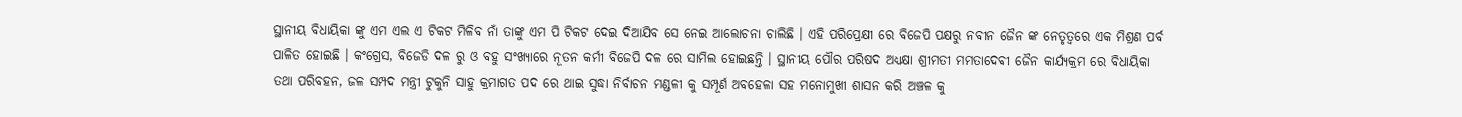ସ୍ଥାନୀୟ ବିଧାୟିକା ଙ୍କୁ ଏମ ଏଲ ଏ ଟିକଟ ମିଳିବ ନାଁ ତାଙ୍କୁ ଏମ ପି ଟିକଟ ଦେଇ ଦିଆଯିବ ସେ ନେଇ ଆଲୋଚନା ଚାଲିଛି । ଏହି ପରିପ୍ରେକ୍ଷୀ ରେ ବିଜେପି ପକ୍ଷରୁ ନବୀନ ଜୈନ ଙ୍କ ନେତୃତ୍ୱରେ ଏକ ମିଶ୍ରଣ ପର୍ବ ପାଳିତ ହୋଇଛି । କଂଗ୍ରେସ, ବିଜେଡି ଦଳ ରୁ ଓ ବହୁ ସଂଖ୍ୟାରେ ନୂତନ କର୍ମୀ ବିଜେପି ଦଳ ରେ ସାମିଲ ହୋଇଛନ୍ତି । ସ୍ଥାନୀୟ ପୌର ପରିଷଦ ଅଧ୍ୟକ୍ଷା ଶ୍ରୀମତୀ ମମତାଦେଵୀ ଜୈନ କାର୍ଯ୍ୟକ୍ରମ ରେ ବିଧାୟିକା ତଥା ପରିବହନ, ଜଳ ସମ୍ପଦ ମନ୍ତ୍ରୀ ଟୁକୁନି ସାହୁ କ୍ରମାଗତ ପଦ ରେ ଥାଇ ସୁଦ୍ଧା ନିର୍ବାଚନ ମଣ୍ଡଳୀ କୁ ସମ୍ପୂର୍ଣ ଅବହେଳା ସହ ମନୋମୁଖୀ ଶାସନ କରି ଅଞ୍ଚଳ କୁ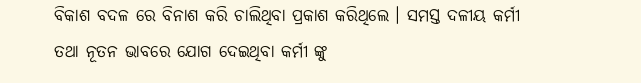ବିକାଶ ବଦଳ ରେ ବିନାଶ କରି ଚାଲିଥିବା ପ୍ରକାଶ କରିଥିଲେ । ସମସ୍ତ ଦଳୀୟ କର୍ମୀ ତଥା ନୂତନ ଭାବରେ ଯୋଗ ଦେଇଥିବା କର୍ମୀ ଙ୍କୁ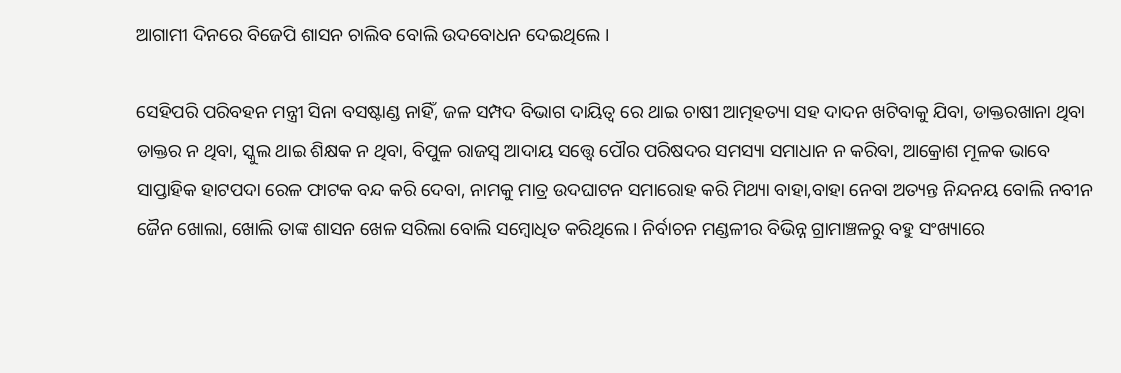ଆଗାମୀ ଦିନରେ ବିଜେପି ଶାସନ ଚାଲିବ ବୋଲି ଉଦବୋଧନ ଦେଇଥିଲେ ।

ସେହିପରି ପରିବହନ ମନ୍ତ୍ରୀ ସିନା ବସଷ୍ଟାଣ୍ଡ ନାହିଁ, ଜଳ ସମ୍ପଦ ବିଭାଗ ଦାୟିତ୍ଵ ରେ ଥାଇ ଚାଷୀ ଆତ୍ମହତ୍ୟା ସହ ଦାଦନ ଖଟିବାକୁ ଯିବା, ଡାକ୍ତରଖାନା ଥିବା ଡାକ୍ତର ନ ଥିବା, ସ୍କୁଲ ଥାଇ ଶିକ୍ଷକ ନ ଥିବା, ବିପୁଳ ରାଜସ୍ବ ଆଦାୟ ସତ୍ତ୍ବେ ପୌର ପରିଷଦର ସମସ୍ୟା ସମାଧାନ ନ କରିବା, ଆକ୍ରୋଶ ମୂଳକ ଭାବେ ସାପ୍ତାହିକ ହାଟପଦା ରେଳ ଫାଟକ ବନ୍ଦ କରି ଦେବା, ନାମକୁ ମାତ୍ର ଉଦଘାଟନ ସମାରୋହ କରି ମିଥ୍ୟା ବାହା,ବାହା ନେବା ଅତ୍ୟନ୍ତ ନିନ୍ଦନୟ ବୋଲି ନବୀନ ଜୈନ ଖୋଲା, ଖୋଲି ତାଙ୍କ ଶାସନ ଖେଳ ସରିଲା ବୋଲି ସମ୍ବୋଧିତ କରିଥିଲେ । ନିର୍ବାଚନ ମଣ୍ଡଳୀର ବିଭିନ୍ନ ଗ୍ରାମାଞ୍ଚଳରୁ ବହୁ ସଂଖ୍ୟାରେ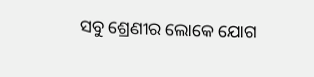ସବୁ ଶ୍ରେଣୀର ଲୋକେ ଯୋଗ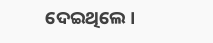ଦେଇଥିଲେ ।